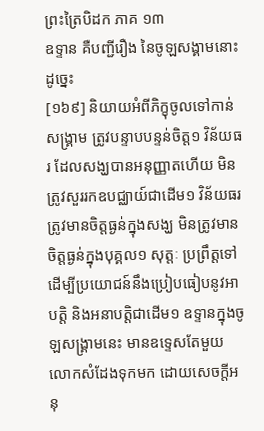ព្រះត្រៃបិដក ភាគ ១៣
ឧទ្ទាន គឺបញ្ជីរឿង នៃចូឡសង្គាមនោះ ដូច្នេះ
[១៦៩] និយាយអំពីភិក្ខុចូលទៅកាន់សង្គ្រាម ត្រូវបន្ទាបបន្ទន់ចិត្ត១ វិន័យធរ ដែលសង្ឃបានអនុញ្ញាតហើយ មិនត្រូវសួររកឧបជ្ឈាយ៍ជាដើម១ វិន័យធរ ត្រូវមានចិត្តធ្ងន់ក្នុងសង្ឃ មិនត្រូវមានចិត្តធ្ងន់ក្នុងបុគ្គល១ សុត្តៈ ប្រព្រឹត្តទៅដើម្បីប្រយោជន៍នឹងប្រៀបធៀបនូវអាបត្តិ និងអនាបត្តិជាដើម១ ឧទ្ទានក្នុងចូឡសង្គ្រាមនេះ មានឧទ្ទេសតែមួយ លោកសំដែងទុកមក ដោយសេចក្តីអនុ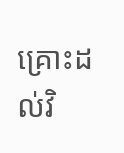គ្រោះដល់វិ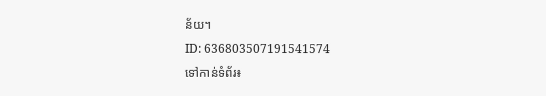ន័យ។
ID: 636803507191541574
ទៅកាន់ទំព័រ៖